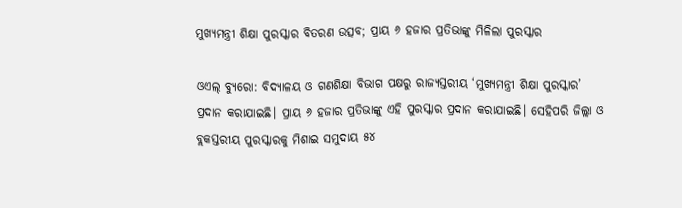ମୁଖ୍ୟମନ୍ତ୍ରୀ ଶିକ୍ଷା ପୁରସ୍କାର ବିତରଣ ଉତ୍ସବ; ପ୍ରାୟ ୬ ହଜାର ପ୍ରତିଭାଙ୍କୁ ମିଳିଲା ପୁରସ୍କାର

ଓଏଲ୍ ବ୍ୟୁରୋ: ବିଦ୍ୟାଳୟ ଓ ଗଣଶିକ୍ଷା ବିଭାଗ ପକ୍ଷରୁ ରାଜ୍ୟସ୍ତରୀୟ ‘ମୁଖ୍ୟମନ୍ତ୍ରୀ ଶିକ୍ଷା ପୁରସ୍କାର’ ପ୍ରଦାନ କରାଯାଇଛି। ପ୍ରାୟ ୬ ହଜାର ପ୍ରତିଭାଙ୍କୁ ଏହି ପୁରସ୍କାର ପ୍ରଦାନ କରାଯାଇଛି। ସେହିପରି ଜିଲ୍ଲା ଓ ବ୍ଲକସ୍ତରୀୟ ପୁରସ୍କାରକୁ ମିଶାଇ ସମୁଦାୟ ୫୪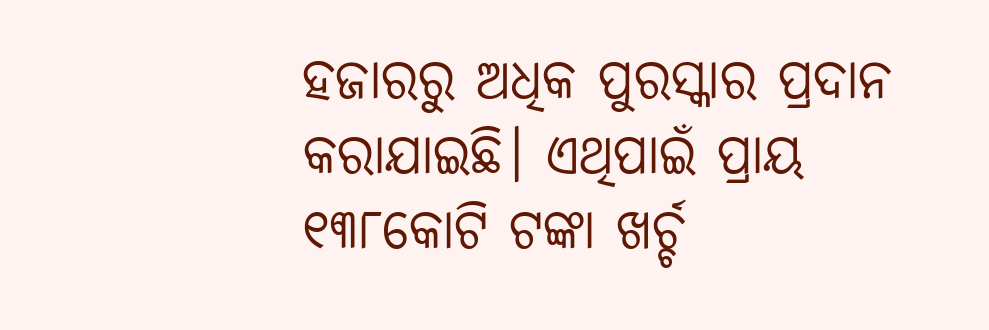ହଜାରରୁ ଅଧିକ ପୁରସ୍କାର ପ୍ରଦାନ କରାଯାଇଛି। ଏଥିପାଇଁ ପ୍ରାୟ ୧୩୮କୋଟି ଟଙ୍କା ଖର୍ଚ୍ଚ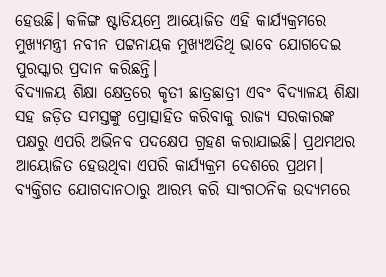ହେଉଛି। କଳିଙ୍ଗ ଷ୍ଟାଡିୟମ୍ରେ ଆୟୋଜିତ ଏହି କାର୍ଯ୍ୟକ୍ରମରେ ମୁଖ୍ୟମନ୍ତ୍ରୀ ନବୀନ ପଟ୍ଟନାୟକ ମୁଖ୍ୟଅତିଥି ଭାବେ ଯୋଗଦେଇ ପୁରସ୍କାର ପ୍ରଦାନ କରିଛନ୍ତି।
ବିଦ୍ୟାଳୟ ଶିକ୍ଷା କ୍ଷେତ୍ରରେ କୃତୀ ଛାତ୍ରଛାତ୍ରୀ ଏବଂ ବିଦ୍ୟାଳୟ ଶିକ୍ଷା ସହ ଜଡ଼ିତ ସମସ୍ତଙ୍କୁ ପ୍ରୋତ୍ସାହିତ କରିବାକୁ ରାଜ୍ୟ ସରକାରଙ୍କ ପକ୍ଷରୁ ଏପରି ଅଭିନବ ପଦକ୍ଷେପ ଗ୍ରହଣ କରାଯାଇଛି। ପ୍ରଥମଥର ଆୟୋଜିତ ହେଉଥିବା ଏପରି କାର୍ଯ୍ୟକ୍ରମ ଦେଶରେ ପ୍ରଥମ। ବ୍ୟକ୍ତିଗତ ଯୋଗଦାନଠାରୁ ଆରମ୍ଭ କରି ସାଂଗଠନିକ ଉଦ୍ୟମରେ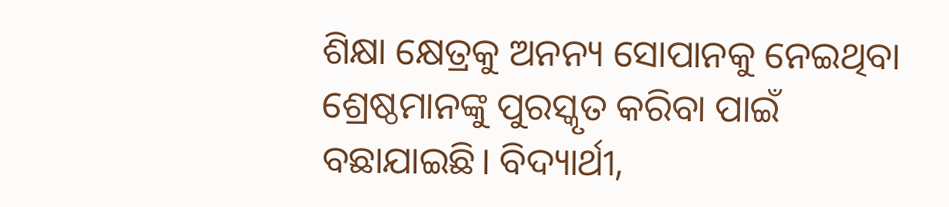ଶିକ୍ଷା କ୍ଷେତ୍ରକୁ ଅନନ୍ୟ ସୋପାନକୁ ନେଇଥିବା ଶ୍ରେଷ୍ଠମାନଙ୍କୁ ପୁରସ୍କୃତ କରିବା ପାଇଁ ବଛାଯାଇଛି। ବିଦ୍ୟାର୍ଥୀ,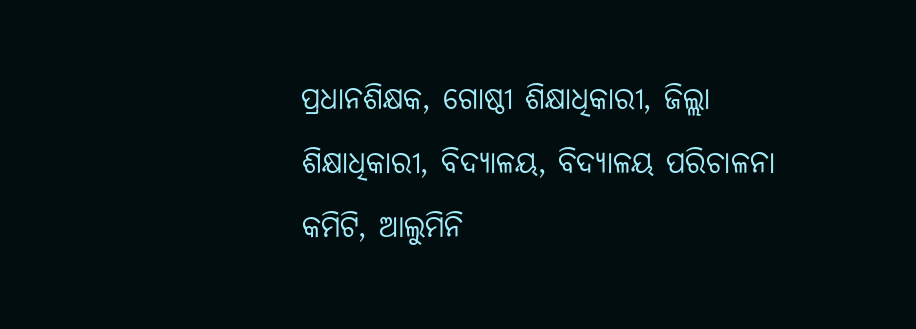ପ୍ରଧାନଶିକ୍ଷକ, ଗୋଷ୍ଠୀ ଶିକ୍ଷାଧିକାରୀ, ଜିଲ୍ଲା ଶିକ୍ଷାଧିକାରୀ, ବିଦ୍ୟାଳୟ, ବିଦ୍ୟାଳୟ ପରିଚାଳନା କମିଟି, ଆଲୁମିନି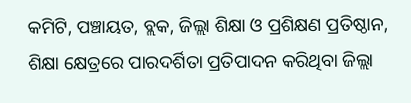କମିଟି, ପଞ୍ଚାୟତ, ବ୍ଲକ, ଜିଲ୍ଲା ଶିକ୍ଷା ଓ ପ୍ରଶିକ୍ଷଣ ପ୍ରତିଷ୍ଠାନ, ଶିକ୍ଷା କ୍ଷେତ୍ରରେ ପାରଦର୍ଶିତା ପ୍ରତିପାଦନ କରିଥିବା ଜିଲ୍ଲା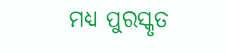ମଧ୍ୟ ପୁରସ୍କୃତ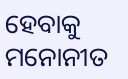ହେବାକୁ ମନୋନୀତ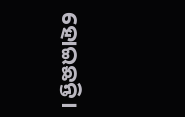ହୋଇଛନ୍ତି।